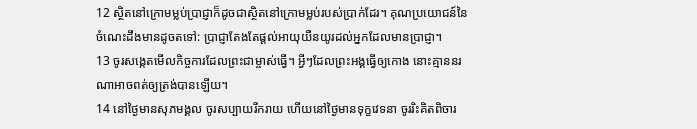12 ស្ថិតនៅក្រោមម្លប់ប្រាជ្ញាក៏ដូចជាស្ថិតនៅក្រោមម្លប់របស់ប្រាក់ដែរ។ គុណប្រយោជន៍នៃចំណេះដឹងមានដូចតទៅ: ប្រាជ្ញាតែងតែផ្ដល់អាយុយឺនយូរដល់អ្នកដែលមានប្រាជ្ញា។
13 ចូរសង្កេតមើលកិច្ចការដែលព្រះជាម្ចាស់ធ្វើ។ អ្វីៗដែលព្រះអង្គធ្វើឲ្យកោង នោះគ្មាននរណាអាចពត់ឲ្យត្រង់បានឡើយ។
14 នៅថ្ងៃមានសុភមង្គល ចូរសប្បាយរីករាយ ហើយនៅថ្ងៃមានទុក្ខវេទនា ចូររិះគិតពិចារ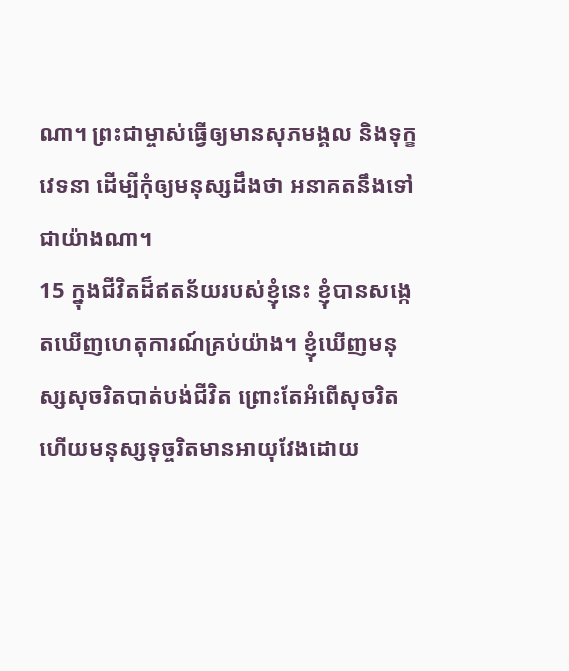ណា។ ព្រះជាម្ចាស់ធ្វើឲ្យមានសុភមង្គល និងទុក្ខវេទនា ដើម្បីកុំឲ្យមនុស្សដឹងថា អនាគតនឹងទៅជាយ៉ាងណា។
15 ក្នុងជីវិតដ៏ឥតន័យរបស់ខ្ញុំនេះ ខ្ញុំបានសង្កេតឃើញហេតុការណ៍គ្រប់យ៉ាង។ ខ្ញុំឃើញមនុស្សសុចរិតបាត់បង់ជីវិត ព្រោះតែអំពើសុចរិត ហើយមនុស្សទុច្ចរិតមានអាយុវែងដោយ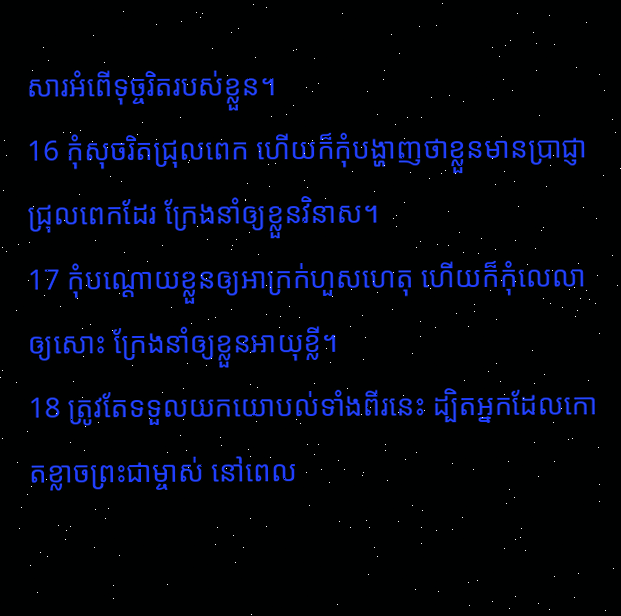សារអំពើទុច្ចរិតរបស់ខ្លួន។
16 កុំសុចរិតជ្រុលពេក ហើយក៏កុំបង្ហាញថាខ្លួនមានប្រាជ្ញាជ្រុលពេកដែរ ក្រែងនាំឲ្យខ្លួនវិនាស។
17 កុំបណ្ដោយខ្លួនឲ្យអាក្រក់ហួសហេតុ ហើយក៏កុំលេលាឲ្យសោះ ក្រែងនាំឲ្យខ្លួនអាយុខ្លី។
18 ត្រូវតែទទួលយកយោបល់ទាំងពីរនេះ ដ្បិតអ្នកដែលកោតខ្លាចព្រះជាម្ចាស់ នៅពេល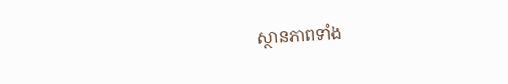ស្ថានភាពទាំង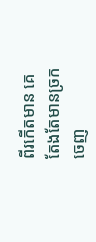ពីរកើតមាន គេតែងតែមានច្រកចេញ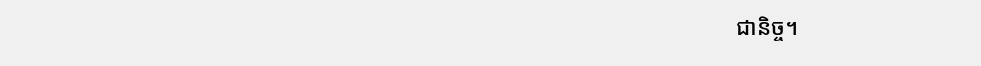ជានិច្ច។